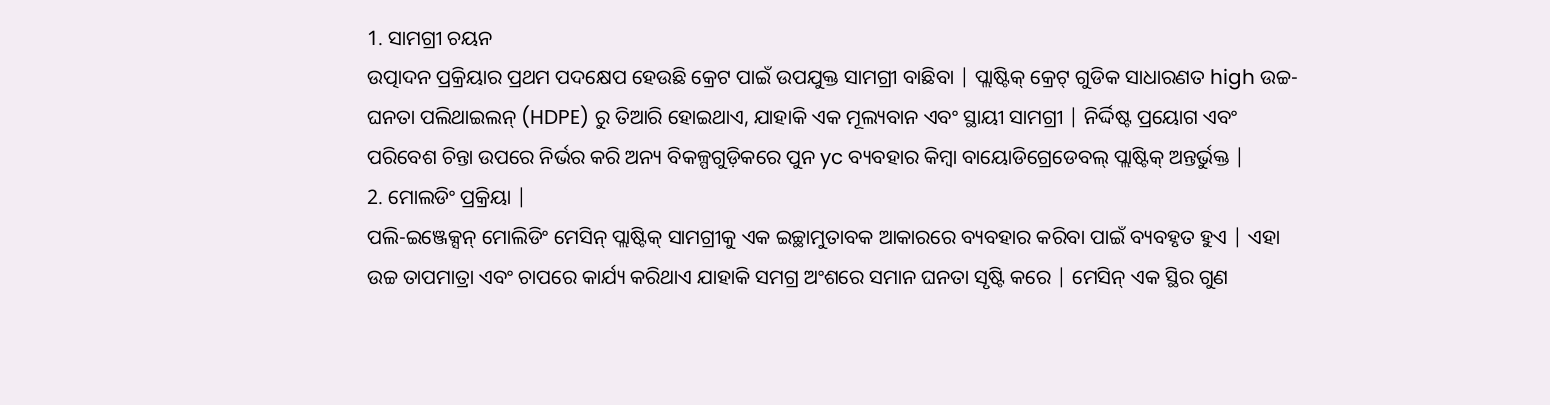1. ସାମଗ୍ରୀ ଚୟନ
ଉତ୍ପାଦନ ପ୍ରକ୍ରିୟାର ପ୍ରଥମ ପଦକ୍ଷେପ ହେଉଛି କ୍ରେଟ ପାଇଁ ଉପଯୁକ୍ତ ସାମଗ୍ରୀ ବାଛିବା | ପ୍ଲାଷ୍ଟିକ୍ କ୍ରେଟ୍ ଗୁଡିକ ସାଧାରଣତ high ଉଚ୍ଚ-ଘନତା ପଲିଥାଇଲନ୍ (HDPE) ରୁ ତିଆରି ହୋଇଥାଏ, ଯାହାକି ଏକ ମୂଲ୍ୟବାନ ଏବଂ ସ୍ଥାୟୀ ସାମଗ୍ରୀ | ନିର୍ଦ୍ଦିଷ୍ଟ ପ୍ରୟୋଗ ଏବଂ ପରିବେଶ ଚିନ୍ତା ଉପରେ ନିର୍ଭର କରି ଅନ୍ୟ ବିକଳ୍ପଗୁଡ଼ିକରେ ପୁନ yc ବ୍ୟବହାର କିମ୍ବା ବାୟୋଡିଗ୍ରେଡେବଲ୍ ପ୍ଲାଷ୍ଟିକ୍ ଅନ୍ତର୍ଭୁକ୍ତ |
2. ମୋଲଡିଂ ପ୍ରକ୍ରିୟା |
ପଲି-ଇଞ୍ଜେକ୍ସନ୍ ମୋଲିଡିଂ ମେସିନ୍ ପ୍ଲାଷ୍ଟିକ୍ ସାମଗ୍ରୀକୁ ଏକ ଇଚ୍ଛାମୁତାବକ ଆକାରରେ ବ୍ୟବହାର କରିବା ପାଇଁ ବ୍ୟବହୃତ ହୁଏ | ଏହା ଉଚ୍ଚ ତାପମାତ୍ରା ଏବଂ ଚାପରେ କାର୍ଯ୍ୟ କରିଥାଏ ଯାହାକି ସମଗ୍ର ଅଂଶରେ ସମାନ ଘନତା ସୃଷ୍ଟି କରେ | ମେସିନ୍ ଏକ ସ୍ଥିର ଗୁଣ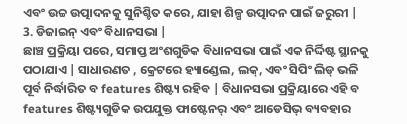ଏବଂ ଉଚ୍ଚ ଉତ୍ପାଦନକୁ ସୁନିଶ୍ଚିତ କରେ, ଯାହା ଶିଳ୍ପ ଉତ୍ପାଦନ ପାଇଁ ଜରୁରୀ |
3. ଡିଜାଇନ୍ ଏବଂ ବିଧାନସଭା |
ଛାଞ୍ଚ ପ୍ରକ୍ରିୟା ପରେ, ସମାପ୍ତ ଅଂଶଗୁଡିକ ବିଧାନସଭା ପାଇଁ ଏକ ନିର୍ଦ୍ଦିଷ୍ଟ ସ୍ଥାନକୁ ପଠାଯାଏ | ସାଧାରଣତ , କ୍ରେଟରେ ହ୍ୟାଣ୍ଡେଲ, ଲକ୍, ଏବଂ ସିପିଂ ଲିଡ୍ ଭଳି ପୂର୍ବ ନିର୍ଦ୍ଧାରିତ ବ features ଶିଷ୍ଟ୍ୟ ରହିବ | ବିଧାନସଭା ପ୍ରକ୍ରିୟାରେ ଏହି ବ features ଶିଷ୍ଟ୍ୟଗୁଡିକ ଉପଯୁକ୍ତ ଫାଷ୍ଟେନର୍ ଏବଂ ଆଡେସିଭ୍ ବ୍ୟବହାର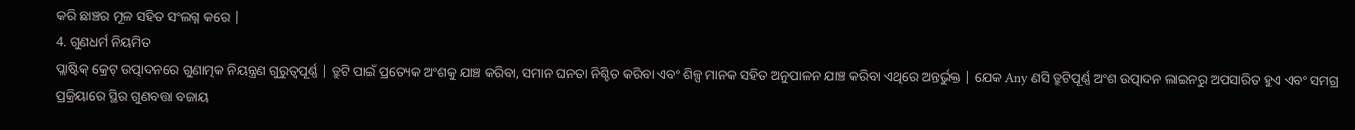କରି ଛାଞ୍ଚର ମୂଳ ସହିତ ସଂଲଗ୍ନ କରେ |
4. ଗୁଣଧର୍ମ ନିୟମିତ
ପ୍ଲାଷ୍ଟିକ୍ କ୍ରେଟ୍ ଉତ୍ପାଦନରେ ଗୁଣାତ୍ମକ ନିୟନ୍ତ୍ରଣ ଗୁରୁତ୍ୱପୂର୍ଣ୍ଣ | ତ୍ରୁଟି ପାଇଁ ପ୍ରତ୍ୟେକ ଅଂଶକୁ ଯାଞ୍ଚ କରିବା, ସମାନ ଘନତା ନିଶ୍ଚିତ କରିବା ଏବଂ ଶିଳ୍ପ ମାନକ ସହିତ ଅନୁପାଳନ ଯାଞ୍ଚ କରିବା ଏଥିରେ ଅନ୍ତର୍ଭୁକ୍ତ | ଯେକ Any ଣସି ତ୍ରୁଟିପୂର୍ଣ୍ଣ ଅଂଶ ଉତ୍ପାଦନ ଲାଇନରୁ ଅପସାରିତ ହୁଏ ଏବଂ ସମଗ୍ର ପ୍ରକ୍ରିୟାରେ ସ୍ଥିର ଗୁଣବତ୍ତା ବଜାୟ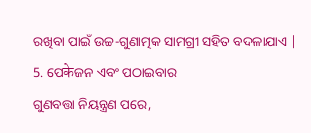ରଖିବା ପାଇଁ ଉଚ୍ଚ-ଗୁଣାତ୍ମକ ସାମଗ୍ରୀ ସହିତ ବଦଳାଯାଏ |
5. ପେकेଜନ ଏବଂ ପଠାଇବାର
ଗୁଣବତ୍ତା ନିୟନ୍ତ୍ରଣ ପରେ,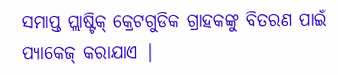ସମାପ୍ତ ପ୍ଲାଷ୍ଟିକ୍ କ୍ରେଟଗୁଡିକ ଗ୍ରାହକଙ୍କୁ ବିତରଣ ପାଇଁ ପ୍ୟାକେଜ୍ କରାଯାଏ |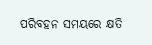ପରିବହନ ସମୟରେ କ୍ଷତି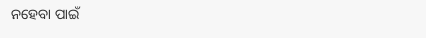ନହେବା ପାଇଁ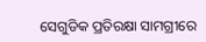ସେଗୁଡିକ ପ୍ରତିରକ୍ଷା ସାମଗ୍ରୀରେ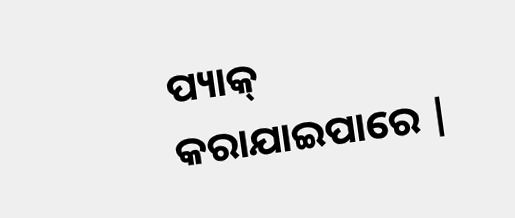ପ୍ୟାକ୍ କରାଯାଇପାରେ |